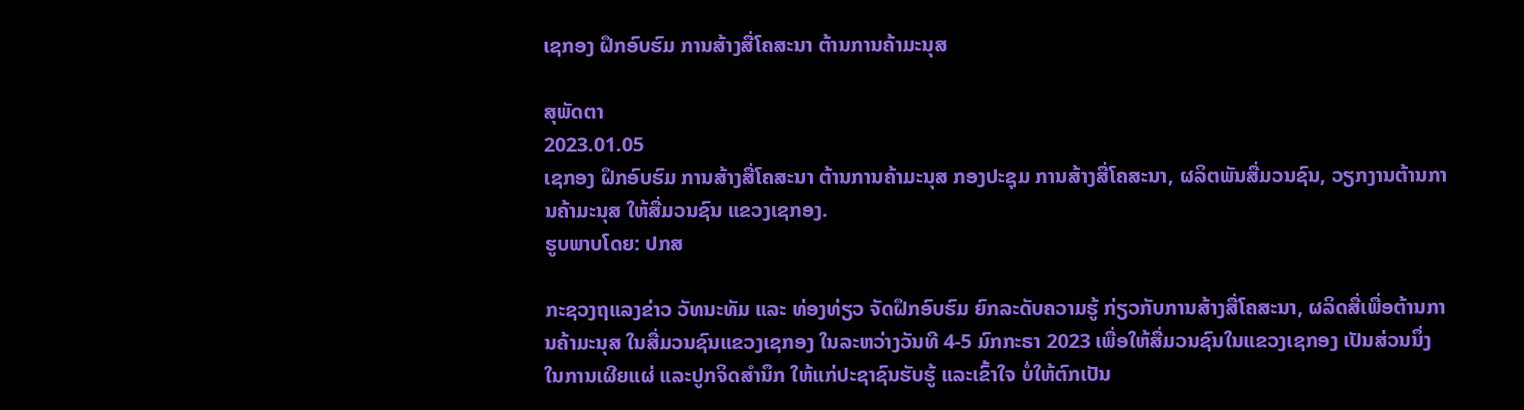ເຊກອງ ຝຶກອົບຮົມ ການສ້າງສື່ໂຄສະນາ ຕ້ານການຄ້າມະນຸສ

ສຸພັດຕາ
2023.01.05
ເຊກອງ ຝຶກອົບຮົມ ການສ້າງສື່ໂຄສະນາ ຕ້ານການຄ້າມະນຸສ ກອງປະຊຸມ ການສ້າງສື່ໂຄສະນາ, ຜລິຕພັນສື່ມວນຊົນ, ວຽກງານຕ້ານການຄ້າມະນຸສ ໃຫ້ສື່ມວນຊົນ ແຂວງເຊກອງ.
ຮູບພາບໂດຍ: ປກສ

ກະຊວງຖແລງຂ່າວ ວັທນະທັມ ແລະ ທ່ອງທ່ຽວ ຈັດຝຶກອົບຮົມ ຍົກລະດັບຄວາມຮູ້ ກ່ຽວກັບການສ້າງສື່ໂຄສະນາ, ຜລິດສື່ເພື່ອຕ້ານການຄ້າມະນຸສ ໃນສື່ມວນຊົນແຂວງເຊກອງ ໃນລະຫວ່າງວັນທີ 4-5 ມົກກະຣາ 2023 ເພື່ອໃຫ້ສື່ມວນຊົນໃນແຂວງເຊກອງ ເປັນສ່ວນນຶ່ງ ໃນການເຜີຍແຜ່ ແລະປູກຈິດສໍານຶກ ໃຫ້ແກ່ປະຊາຊົນຮັບຮູ້ ແລະເຂົ້າໃຈ ບໍ່ໃຫ້ຕົກເປັນ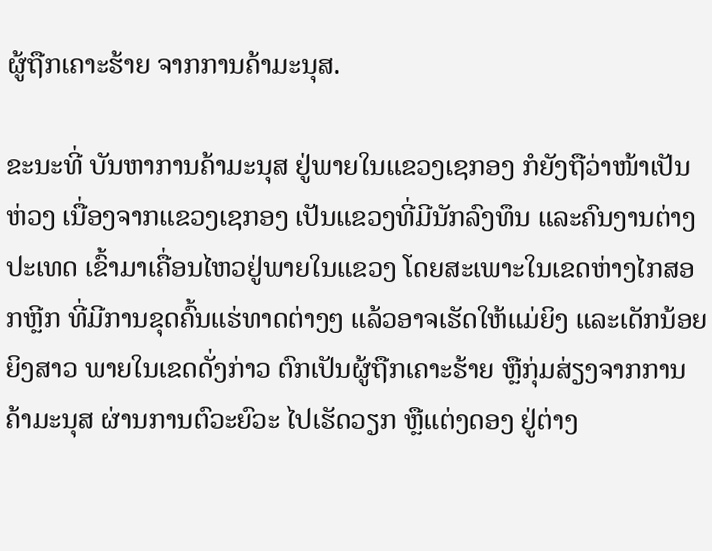ຜູ້ຖືກເຄາະຮ້າຍ ຈາກການຄ້າມະນຸສ.

ຂະນະທີ່ ບັນຫາການຄ້າມະນຸສ ຢູ່ພາຍໃນແຂວງເຊກອງ ກໍຍັງຖືວ່າໜ້າເປັນຫ່ວງ ເນື່ອງຈາກແຂວງເຊກອງ ເປັນແຂວງທີ່ມີນັກລົງທຶນ ແລະຄົນງານຕ່າງປະເທດ ເຂົ້າມາເຄື່ອນໄຫວຢູ່ພາຍໃນແຂວງ ໂດຍສະເພາະໃນເຂດຫ່າງໄກສອກຫຼີກ ທີ່ມີການຂຸດຄົ້ນແຮ່ທາດຕ່າງໆ ແລ້ວອາຈເຮັດໃຫ້ແມ່ຍິງ ແລະເດັກນ້ອຍຍິງສາວ ພາຍໃນເຂດດັ່ງກ່າວ ຕົກເປັນຜູ້ຖືກເຄາະຮ້າຍ ຫຼືກຸ່ມສ່ຽງຈາກການຄ້າມະນຸສ ຜ່ານການຕົວະຍົວະ ໄປເຮັດວຽກ ຫຼືແຕ່ງດອງ ຢູ່ຕ່າງ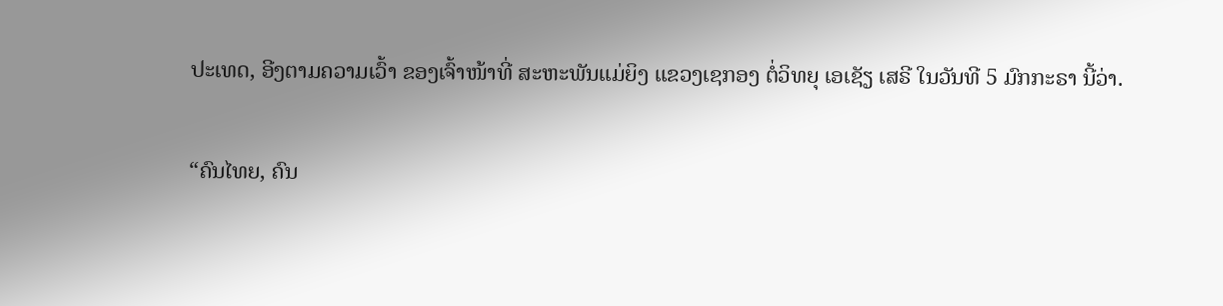ປະເທດ, ອີງຕາມຄວາມເວົ້າ ຂອງເຈົ້າໜ້າທີ່ ສະຫະພັນແມ່ຍິງ ແຂວງເຊກອງ ຕໍ່ວິທຍຸ ເອເຊັຽ ເສຣີ ໃນວັນທີ 5 ມົກກະຣາ ນີ້ວ່າ.

“ຄົນໄທຍ, ຄົນ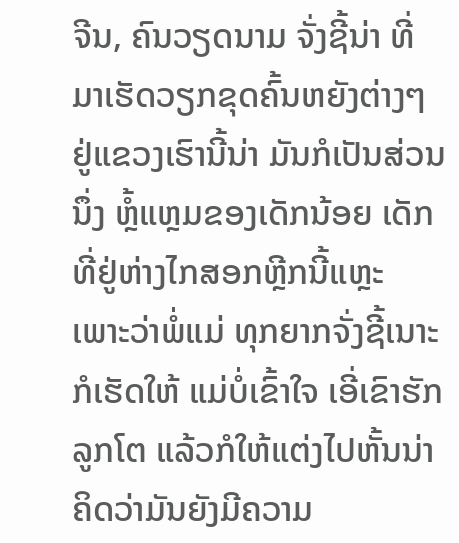ຈີນ, ຄົນວຽດນາມ ຈັ່ງຊີ້ນ່າ ທີ່ມາເຮັດວຽກຂຸດຄົ້ນຫຍັງຕ່າງໆ ຢູ່ແຂວງເຮົານີ້ນ່າ ມັນກໍເປັນສ່ວນນຶ່ງ ຫຼໍ້ແຫຼມຂອງເດັກນ້ອຍ ເດັກທີ່ຢູ່ຫ່າງໄກສອກຫຼີກນີ້ແຫຼະ ເພາະວ່າພໍ່ແມ່ ທຸກຍາກຈັ່ງຊີ້ເນາະ ກໍເຮັດໃຫ້ ແມ່ບໍ່ເຂົ້າໃຈ ເອີ່ເຂົາຮັກລູກໂຕ ແລ້ວກໍໃຫ້ແຕ່ງໄປຫັ້ນນ່າ ຄິດວ່າມັນຍັງມີຄວາມ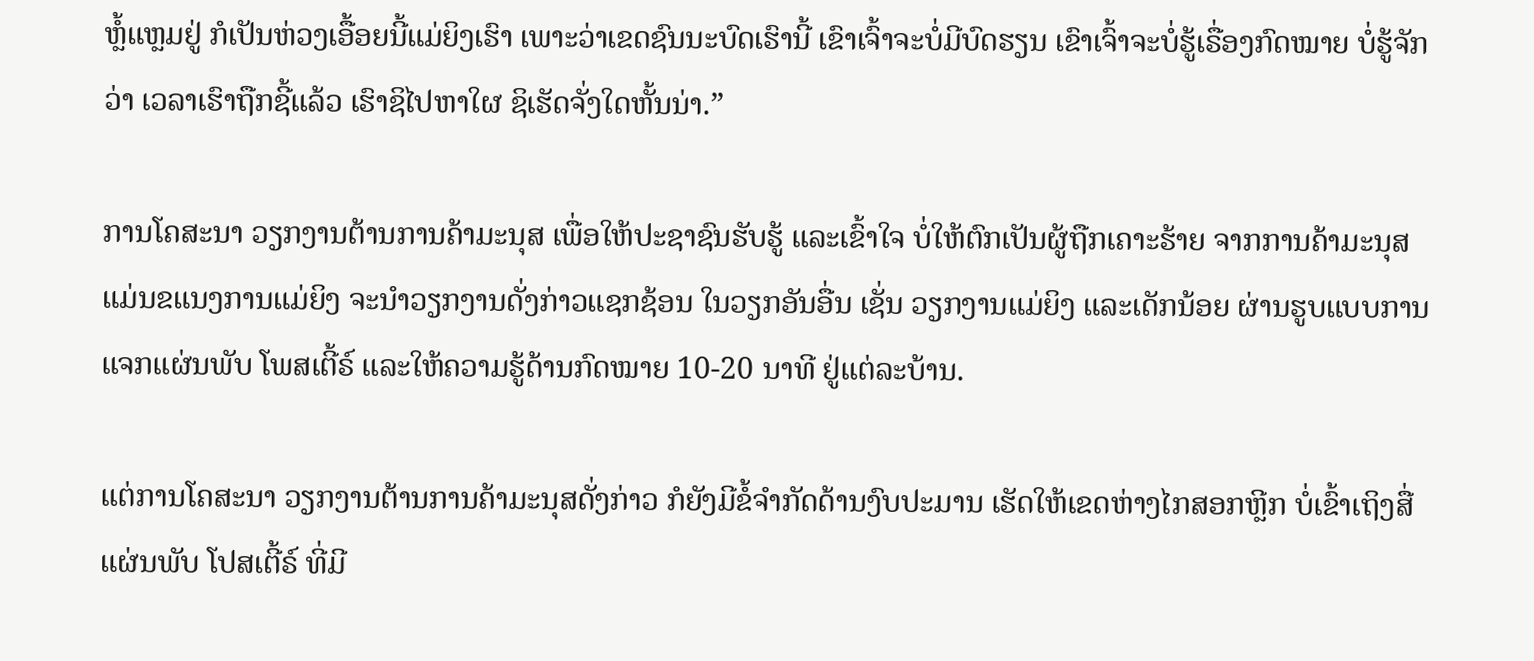ຫຼໍ້ແຫຼມຢູ່ ກໍເປັນຫ່ວງເອື້ອຍນີ້ແມ່ຍິງເຮົາ ເພາະວ່າເຂດຊົນນະບົດເຮົານີ້ ເຂົາເຈົ້າຈະບໍ່ມີບົດຮຽນ ເຂົາເຈົ້າຈະບໍ່ຮູ້ເຣື່ອງກົດໝາຍ ບໍ່ຮູ້ຈັກວ່າ ເວລາເຮົາຖືກຊີ້ແລ້ວ ເຮົາຊິໄປຫາໃຜ ຊິເຮັດຈັ່ງໃດຫັ້ນນ່າ.”

ການໂຄສະນາ ວຽກງານຕ້ານການຄ້າມະນຸສ ເພື່ອໃຫ້ປະຊາຊົນຮັບຮູ້ ແລະເຂົ້າໃຈ ບໍ່ໃຫ້ຕົກເປັນຜູ້ຖືກເຄາະຮ້າຍ ຈາກການຄ້າມະນຸສ ແມ່ນຂແນງການແມ່ຍິງ ຈະນໍາວຽກງານດັ່ງກ່າວແຊກຊ້ອນ ໃນວຽກອັນອື່ນ ເຊັ່ນ ວຽກງານແມ່ຍິງ ແລະເດັກນ້ອຍ ຜ່ານຮູບແບບການ ແຈກແຜ່ນພັບ ໂພສເຕີ້ຣ໌ ແລະໃຫ້ຄວາມຮູ້ດ້ານກົດໝາຍ 10-20 ນາທີ ຢູ່ແຕ່ລະບ້ານ.

ແຕ່ການໂຄສະນາ ວຽກງານຕ້ານການຄ້າມະນຸສດັ່ງກ່າວ ກໍຍັງມີຂໍ້ຈໍາກັດດ້ານງົບປະມານ ເຮັດໃຫ້ເຂດຫ່າງໄກສອກຫຼີກ ບໍ່ເຂົ້າເຖິງສື່ແຜ່ນພັບ ໂປສເຕີ້ຣ໌ ທີ່ມີ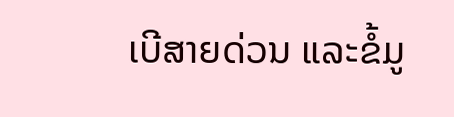ເບີສາຍດ່ວນ ແລະຂໍ້ມູ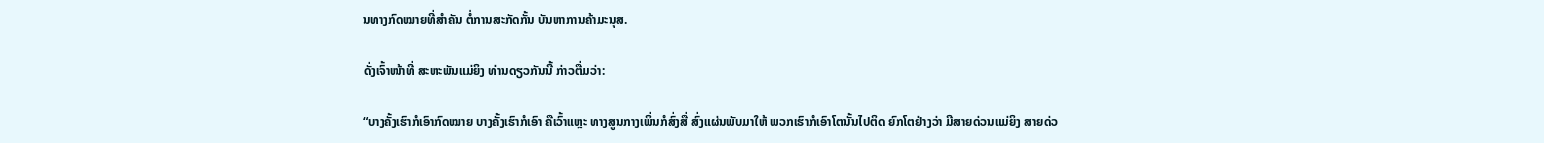ນທາງກົດໝາຍທີ່ສໍາຄັນ ຕໍ່ການສະກັດກັ້ນ ບັນຫາການຄ້າມະນຸສ.

ດັ່ງເຈົ້າໜ້າທີ່ ສະຫະພັນແມ່ຍິງ ທ່ານດຽວກັນນີ້ ກ່າວຕື່ມວ່າ:

“ບາງຄັ້ງເຮົາກໍເອົາກົດໝາຍ ບາງຄັ້ງເຮົາກໍເອົາ ຄືເວົ້າແຫຼະ ທາງສູນກາງເພິ່ນກໍສົ່ງສື່ ສົ່ງແຜ່ນພັບມາໃຫ້ ພວກເຮົາກໍເອົາໂຕນັ້ນໄປຕິດ ຍົກໂຕຢ່າງວ່າ ມີສາຍດ່ວນແມ່ຍິງ ສາຍດ່ວ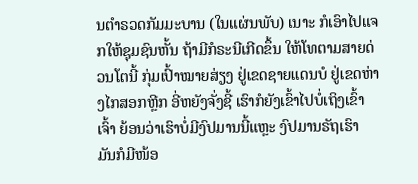ນຕໍາຣວດກັມມະບານ (ໃນແຜ່ນພັບ) ເນາະ ກໍເອົາໄປແຈກໃຫ້ຊຸມຊົນຫັ້ນ ຖ້າມີກໍຣະນີເກີດຂຶ້ນ ໃຫ້ໂທຕາມສາຍດ່ວນໂຕນີ້ ກຸ່ມເປົ້າໝາຍສ່ຽງ ຢູ່ເຂດຊາຍແດນບໍ ຢູ່ເຂດຫ່າງໄກສອກຫຼີກ ອີ່ຫຍັງຈັ່ງຊີ້ ເຮົາກໍຍັງເຂົ້າໄປບໍ່ເຖິງເຂົ້າເຈົ້າ ຍ້ອນວ່າເຮົາບໍ່ມີງົປມານນີ້ແຫຼະ ງົປມານຣັຖເຮົາ ມັນກໍມີໜ້ອ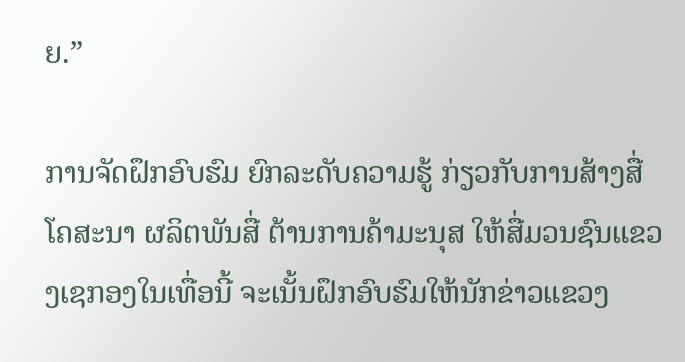ຍ.”

ການຈັດຝຶກອົບຮົມ ຍົກລະດັບຄວາມຮູ້ ກ່ຽວກັບການສ້າງສື່ໂຄສະນາ ຜລິຕພັນສື່ ຕ້ານການຄ້າມະນຸສ ໃຫ້ສື່ມວນຊົນແຂວງເຊກອງໃນເທື່ອນີ້ ຈະເນັ້ນຝຶກອົບຮົມໃຫ້ນັກຂ່າວແຂວງ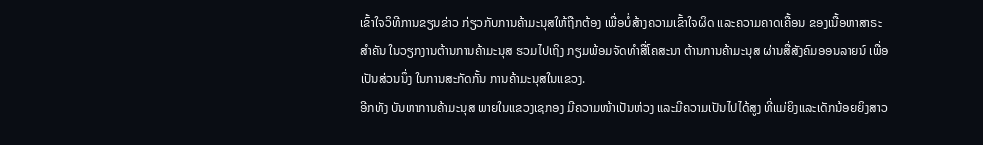ເຂົ້າໃຈວິທີການຂຽນຂ່າວ ກ່ຽວກັບການຄ້າມະນຸສໃຫ້ຖືກຕ້ອງ ເພື່ອບໍ່ສ້າງຄວາມເຂົ້າໃຈຜິດ ແລະຄວາມຄາດເຄື້ອນ ຂອງເນື້ອຫາສາຣະສໍາຄັນ ໃນວຽກງານຕ້ານການຄ້າມະນຸສ ຮວມໄປເຖິງ ກຽມພ້ອມຈັດທໍາສື່ໂຄສະນາ ຕ້ານການຄ້າມະນຸສ ຜ່ານສື່ສັງຄົມອອນລາຍນ໌ ເພື່ອເປັນສ່ວນນຶ່ງ ໃນການສະກັດກັ້ນ ການຄ້າມະນຸສໃນແຂວງ.
ອີກທັງ ບັນຫາການຄ້າມະນຸສ ພາຍໃນແຂວງເຊກອງ ມີຄວາມໜ້າເປັນຫ່ວງ ແລະມີຄວາມເປັນໄປໄດ້ສູງ ທີ່ແມ່ຍິງແລະເດັກນ້ອຍຍິງສາວ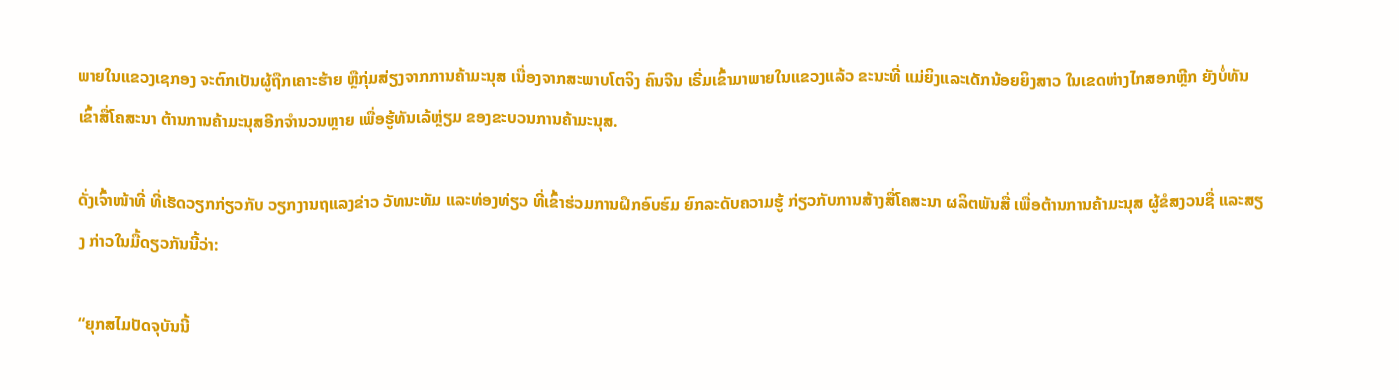ພາຍໃນແຂວງເຊກອງ ຈະຕົກເປັນຜູ້ຖືກເຄາະຮ້າຍ ຫຼືກຸ່ມສ່ຽງຈາກການຄ້າມະນຸສ ເນື່ອງຈາກສະພາບໂຕຈິງ ຄົນຈີນ ເຣີ່ມເຂົ້າມາພາຍໃນແຂວງແລ້ວ ຂະນະທີ່ ແມ່ຍິງແລະເດັກນ້ອຍຍິງສາວ ໃນເຂດຫ່າງໄກສອກຫຼີກ ຍັງບໍ່ທັນເຂົ້າສື່ໂຄສະນາ ຕ້ານການຄ້າມະນຸສອີກຈໍານວນຫຼາຍ ເພື່ອຮູ້ທັນເລ້ຫຼ່ຽມ ຂອງຂະບວນການຄ້າມະນຸສ.

ດັ່ງເຈົ້າໜ້າທີ່ ທີ່ເຮັດວຽກກ່ຽວກັບ ວຽກງານຖແລງຂ່າວ ວັທນະທັມ ແລະທ່ອງທ່ຽວ ທີ່ເຂົ້າຮ່ວມການຝຶກອົບຮົມ ຍົກລະດັບຄວາມຮູ້ ກ່ຽວກັບການສ້າງສື່ໂຄສະນາ ຜລິຕພັນສື່ ເພື່ອຕ້ານການຄ້າມະນຸສ ຜູ້ຂໍສງວນຊື່ ແລະສຽງ ກ່າວໃນມື້ດຽວກັນນີ້ວ່າ:

“ຍຸກສໄມປັດຈຸບັນນີ້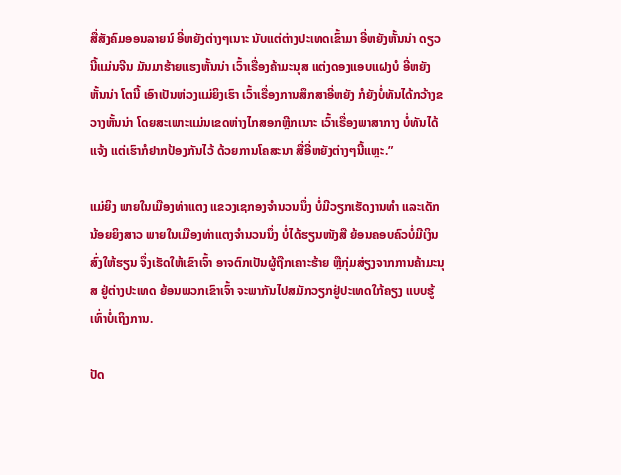ສື່ສັງຄົມອອນລາຍນ໌ ອີ່ຫຍັງຕ່າງໆເນາະ ນັບແຕ່ຕ່າງປະເທດເຂົ້າມາ ອີ່ຫຍັງຫັ້ນນ່າ ດຽວນີ້ແມ່ນຈີນ ມັນມາຮ້າຍແຮງຫັ້ນນ່າ ເວົ້າເຣື່ອງຄ້າມະນຸສ ແຕ່ງດອງແອບແຝງບໍ ອີ່ຫຍັງຫັ້ນນ່າ ໂຕນີ້ ເອົາເປັນຫ່ວງແມ່ຍິງເຮົາ ເວົ້າເຣື່ອງການສຶກສາອີ່ຫຍັງ ກໍຍັງບໍ່ທັນໄດ້ກວ້າງຂວາງຫັ້ນນ່າ ໂດຍສະເພາະແມ່ນເຂດຫ່າງໄກສອກຫຼີກເນາະ ເວົ້າເຣື່ອງພາສາກາງ ບໍ່ທັນໄດ້ແຈ້ງ ແຕ່ເຮົາກໍຢາກປ້ອງກັນໄວ້ ດ້ວຍການໂຄສະນາ ສື່ອີ່ຫຍັງຕ່າງໆນີ້ແຫຼະ.”

ແມ່ຍິງ ພາຍໃນເມືອງທ່າແຕງ ແຂວງເຊກອງຈໍານວນນຶ່ງ ບໍ່ມີວຽກເຮັດງານທໍາ ແລະເດັກນ້ອຍຍິງສາວ ພາຍໃນເມືອງທ່າແຕງຈໍານວນນຶ່ງ ບໍ່ໄດ້ຮຽນໜັງສື ຍ້ອນຄອບຄົວບໍ່ມີເງິນສົ່ງໃຫ້ຮຽນ ຈຶ່ງເຮັດໃຫ້ເຂົາເຈົ້າ ອາຈຕົກເປັນຜູ້ຖືກເຄາະຮ້າຍ ຫຼືກຸ່ມສ່ຽງຈາກການຄ້າມະນຸສ ຢູ່ຕ່າງປະເທດ ຍ້ອນພວກເຂົາເຈົ້າ ຈະພາກັນໄປສມັກວຽກຢູ່ປະເທດໃກ້ຄຽງ ແບບຮູ້ເທົ່າບໍ່ເຖິງການ.

ປັດ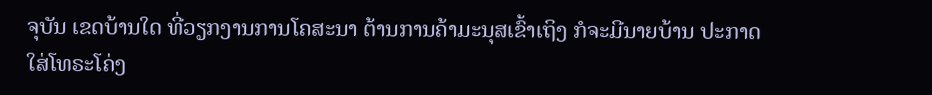ຈຸບັນ ເຂດບ້ານໃດ ທີ່ວຽກງານການໂຄສະນາ ຕ້ານການຄ້າມະນຸສເຂົ້າເຖິງ ກໍຈະມີນາຍບ້ານ ປະກາດໃສ່ໂທຣະໂຄ່ງ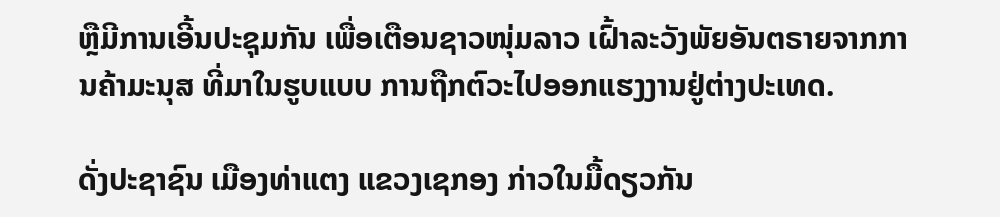ຫຼືມີການເອີ້ນປະຊຸມກັນ ເພື່ອເຕືອນຊາວໜຸ່ມລາວ ເຝົ້າລະວັງພັຍອັນຕຣາຍຈາກການຄ້າມະນຸສ ທີ່ມາໃນຮູບແບບ ການຖືກຕົວະໄປອອກແຮງງານຢູ່ຕ່າງປະເທດ.

ດັ່ງປະຊາຊົນ ເມືອງທ່າແຕງ ແຂວງເຊກອງ ກ່າວໃນມື້ດຽວກັນ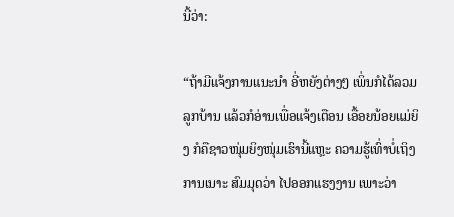ນີ້ວ່າ:

“ຖ້າມີແຈ້ງການແນະນໍາ ອີ່ຫຍັງຕ່າງໆ ເພິ່ນກໍໄດ້ລວມລູກບ້ານ ແລ້ວກໍອ່ານເພື່ອແຈ້ງເຕືອນ ເອື້ອຍນ້ອຍແມ່ຍິງ ກໍຄືຊາວໜຸ່ມຍິງໜຸ່ມເຮົານີ້ແຫຼະ ຄວາມຮູ້ເທົ່າບໍ່ເຖິງການເນາະ ສົມມຸດວ່າ ໄປອອກແຮງງານ ເພາະວ່າ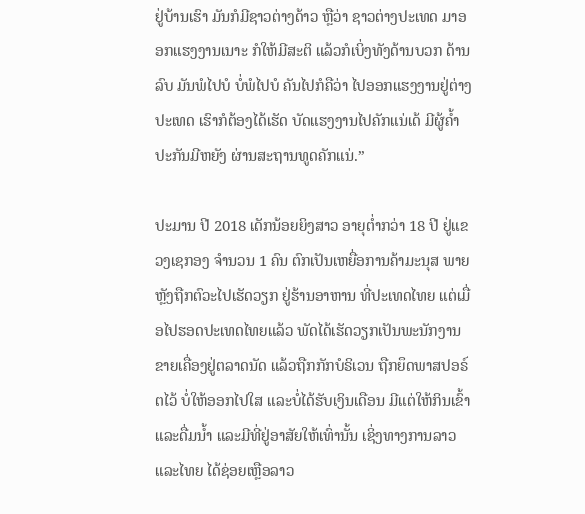ຢູ່ບ້ານເຮົາ ມັນກໍມີຊາວຕ່າງດ້າວ ຫຼືວ່າ ຊາວຕ່າງປະເທດ ມາອອກແຮງງານເນາະ ກໍໃຫ້ມີສະຕິ ແລ້ວກໍເບິ່ງທັງດ້ານບວກ ດ້ານລົບ ມັນພໍໄປບໍ ບໍ່ພໍໄປບໍ ຄັນໄປກໍຄືວ່າ ໄປອອກແຮງງານຢູ່ຕ່າງປະເທດ ເຮົາກໍຕ້ອງໄດ້ເຮັດ ບັດແຮງງານໄປຄັກແນ່ເດ້ ມີຜູ້ຄໍ້າປະກັນມີຫຍັງ ຜ່ານສະຖານທູດຄັກແນ່.”

ປະມານ ປີ 2018 ເດັກນ້ອຍຍິງສາວ ອາຍຸຕໍ່າກວ່າ 18 ປີ ຢູ່ແຂວງເຊກອງ ຈໍານວນ 1 ຄົນ ຕົກເປັນເຫຍື່ອການຄ້າມະນຸສ ພາຍຫຼັງຖືກຕົວະໄປເຮັດວຽກ ຢູ່ຮ້ານອາຫານ ທີ່ປະເທດໄທຍ ແຕ່ເມື່ອໄປຮອດປະເທດໄທຍແລ້ວ ພັດໄດ້ເຮັດວຽກເປັນພະນັກງານຂາຍເຄື່ອງຢູ່ຕລາດນັດ ແລ້ວຖືກກັກບໍຣິເວນ ຖືກຍຶດພາສປອຣ໌ຕໄວ້ ບໍ່ໃຫ້ອອກໄປໃສ ແລະບໍ່ໄດ້ຮັບເງິນເດືອນ ມີແຕ່ໃຫ້ກິນເຂົ້າ ແລະດື່ມນໍ້າ ແລະມີທີ່ຢູ່ອາສັຍໃຫ້ເທົ່ານັ້ນ ເຊິ່ງທາງການລາວ ແລະໄທຍ ໄດ້ຊ່ອຍເຫຼືອລາວ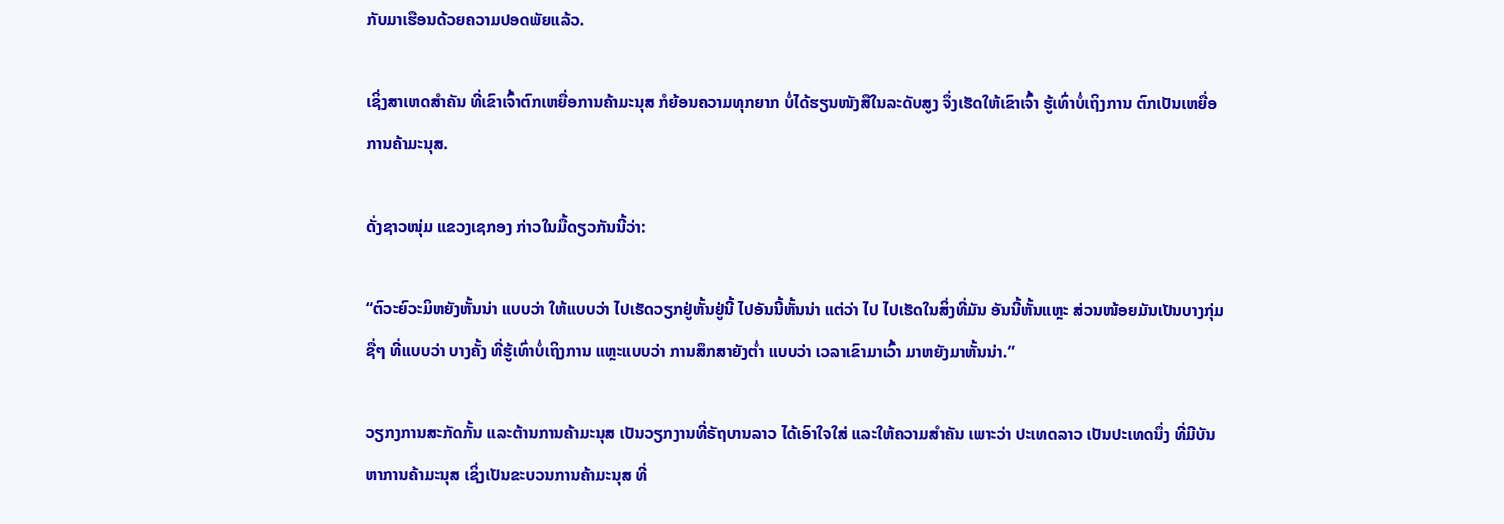ກັບມາເຮືອນດ້ວຍຄວາມປອດພັຍແລ້ວ.

ເຊິ່ງສາເຫດສໍາຄັນ ທີ່ເຂົາເຈົ້າຕົກເຫຍື່ອການຄ້າມະນຸສ ກໍຍ້ອນຄວາມທຸກຍາກ ບໍ່ໄດ້ຮຽນໜັງສືໃນລະດັບສູງ ຈຶ່ງເຮັດໃຫ້ເຂົາເຈົ້າ ຮູ້ເທົ່າບໍ່ເຖິງການ ຕົກເປັນເຫຍື່ອການຄ້າມະນຸສ.

ດັ່ງຊາວໜຸ່ມ ແຂວງເຊກອງ ກ່າວໃນມື້ດຽວກັນນີ້ວ່າ:

“ຕົວະຍົວະມິຫຍັງຫັ້ນນ່າ ແບບວ່າ ໃຫ້ແບບວ່າ ໄປເຮັດວຽກຢູ່ຫັ້ນຢູ່ນີ້ ໄປອັນນີ້ຫັ້ນນ່າ ແຕ່ວ່າ ໄປ ໄປເຮັດໃນສິ່ງທີ່ມັນ ອັນນີ້ຫັ້ນແຫຼະ ສ່ວນໜ້ອຍມັນເປັນບາງກຸ່ມຊື່ໆ ທີ່ແບບວ່າ ບາງຄັ້ງ ທີ່ຮູ້ເທົ່າບໍ່ເຖິງການ ແຫຼະແບບວ່າ ການສຶກສາຍັງຕໍ່າ ແບບວ່າ ເວລາເຂົາມາເວົ້າ ມາຫຍັງມາຫັ້ນນ່າ.”

ວຽກງການສະກັດກັ້ນ ແລະຕ້ານການຄ້າມະນຸສ ເປັນວຽກງານທີ່ຣັຖບານລາວ ໄດ້ເອົາໃຈໃສ່ ແລະໃຫ້ຄວາມສໍາຄັນ ເພາະວ່າ ປະເທດລາວ ເປັນປະເທດນຶ່ງ ທີ່ມີບັນຫາການຄ້າມະນຸສ ເຊິ່ງເປັນຂະບວນການຄ້າມະນຸສ ທີ່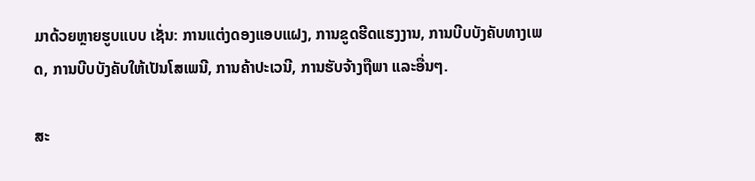ມາດ້ວຍຫຼາຍຮູບແບບ ເຊັ່ນ: ການແຕ່ງດອງແອບແຝງ, ການຂູດຮີດແຮງງານ, ການບີບບັງຄັບທາງເພດ, ການບີບບັງຄັບໃຫ້ເປັນໂສເພນີ, ການຄ້າປະເວນີ, ການຮັບຈ້າງຖືພາ ແລະອື່ນໆ.

ສະ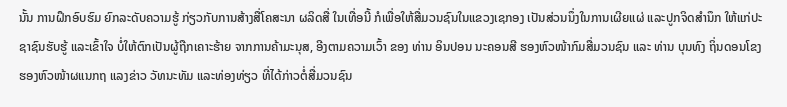ນັ້ນ ການຝຶກອົບຮົມ ຍົກລະດັບຄວາມຮູ້ ກ່ຽວກັບການສ້າງສື່ໂຄສະນາ ຜລິດສື່ ໃນເທື່ອນີ້ ກໍເພື່ອໃຫ້ສື່ມວນຊົນໃນແຂວງເຊກອງ ເປັນສ່ວນນຶ່ງໃນການເຜີຍແຜ່ ແລະປູກຈິດສໍານຶກ ໃຫ້ແກ່ປະຊາຊົນຮັບຮູ້ ແລະເຂົ້າໃຈ ບໍ່ໃຫ້ຕົກເປັນຜູ້ຖືກເຄາະຮ້າຍ ຈາກການຄ້າມະນຸສ, ອີງຕາມຄວາມເວົ້າ ຂອງ ທ່ານ ອິນປອນ ນະຄອນສີ ຮອງຫົວໜ້າກົມສື່ມວນຊົນ ແລະ ທ່ານ ບຸນທົງ ຖິ່ນດອນໂຂງ ຮອງຫົວໜ້າຜແນກຖ ແລງຂ່າວ ວັທນະທັມ ແລະທ່ອງທ່ຽວ ທີ່ໄດ້ກ່າວຕໍ່ສື່ມວນຊົນ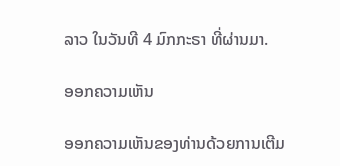ລາວ ໃນວັນທີ 4 ມົກກະຣາ ທີ່ຜ່ານມາ.

ອອກຄວາມເຫັນ

ອອກຄວາມເຫັນຂອງທ່ານດ້ວຍການເຕີມ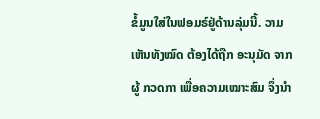ຂໍ້ມູນໃສ່ໃນຟອມຣ໌ຢູ່ດ້ານລຸ່ມນີ້. ວາມເຫັນທັງໝົດ ຕ້ອງໄດ້ຖືກ ອະນຸມັດ ຈາກຜູ້ ກວດກາ ເພື່ອຄວາມເໝາະສົມ ຈຶ່ງນໍາ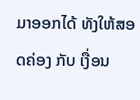ມາອອກໄດ້ ທັງໃຫ້ສອດຄ່ອງ ກັບ ເງື່ອນ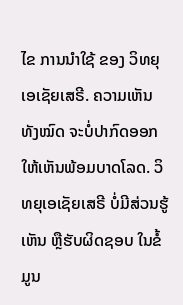ໄຂ ການນຳໃຊ້ ຂອງ ວິທຍຸເອເຊັຍເສຣີ. ຄວາມເຫັນທັງໝົດ ຈະບໍ່ປາກົດອອກ ໃຫ້ເຫັນພ້ອມບາດໂລດ. ວິທຍຸເອເຊັຍເສຣີ ບໍ່ມີສ່ວນຮູ້ເຫັນ ຫຼືຮັບຜິດຊອບ ໃນຂໍ້ມູນ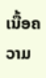ເນື້ອຄວາມ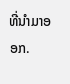ທີ່ນໍາມາອອກ.